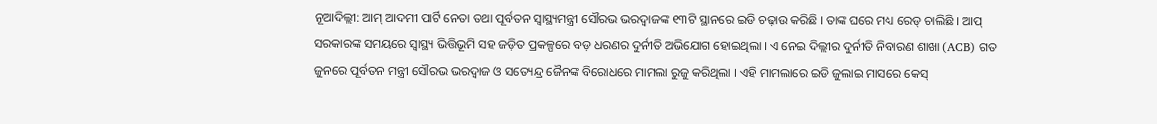ନୂଆଦିଲ୍ଲୀ: ଆମ୍ ଆଦମୀ ପାର୍ଟି ନେତା ତଥା ପୂର୍ବତନ ସ୍ବାସ୍ଥ୍ୟମନ୍ତ୍ରୀ ସୌରଭ ଭରଦ୍ବାଜଙ୍କ ୧୩ଟି ସ୍ଥାନରେ ଇଡି ଚଢ଼ାଉ କରିଛି । ତାଙ୍କ ଘରେ ମଧ୍ୟ ରେଡ୍ ଚାଲିଛି । ଆପ୍ ସରକାରଙ୍କ ସମୟରେ ସ୍ବାସ୍ଥ୍ୟ ଭିତ୍ତିଭୂମି ସହ ଜଡ଼ିତ ପ୍ରକଳ୍ପରେ ବଡ଼ ଧରଣର ଦୁର୍ନୀତି ଅଭିଯୋଗ ହୋଇଥିଲା । ଏ ନେଇ ଦିଲ୍ଲୀର ଦୁର୍ନୀତି ନିବାରଣ ଶାଖା (ACB) ଗତ ଜୁନରେ ପୂର୍ବତନ ମନ୍ତ୍ରୀ ସୌରଭ ଭରଦ୍ବାଜ ଓ ସତ୍ୟେନ୍ଦ୍ର ଜୈନଙ୍କ ବିରୋଧରେ ମାମଲା ରୁଜୁ କରିଥିଲା । ଏହି ମାମଲାରେ ଇଡି ଜୁଲାଇ ମାସରେ କେସ୍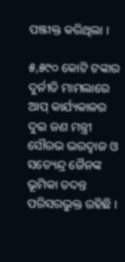ପଞ୍ଜୀକ୍ତ କରିଥିଲା ।

୫,୫୯୦ କୋଟି ଟଙ୍କାର ଦୁର୍ନୀତି ମାମଲାରେ ଆପ୍ କାର୍ଯ୍ୟକାଳର ଦୁଇ ଜଣ ମନ୍ତ୍ରୀ ସୌରଭ ଭରଦ୍ବାଜ ଓ ସତ୍ୟେନ୍ଦ୍ର ଜୈନଙ୍କ ଭୂମିକା ତଦନ୍ତ ପରିସରଭୁକ୍ତ ରହିଛି ।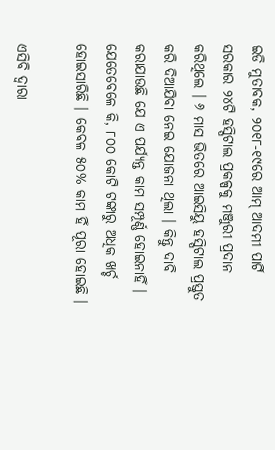ଇଡି ମୁତାବକ, ୨୦୧୮-୧୯ରେ ଆମ୍ ଆଦମୀ ପାର୍ଟି ସରକାର ୨୪ଟି ହସ୍ପିଟାଲ ପ୍ରକଳ୍ପକୁ ମଞ୍ଜୁରୀ ପ୍ରଦାନ କରିଥିଲେ । ୬ ମାସ ଭିତରେ ଆଇସିୟୁ ହସ୍ପିଟାଲ ପ୍ରସ୍ତୁତ କରି ଦିଆଯିବା ନେଇ ଯୋଜନା ଥିଲା । କିନ୍ତୁ ଦାବି କରାଯାଉଛି ଯେ ଏ ପର୍ଯ୍ୟନ୍ତ କାମ ସମ୍ପୂର୍ଣ୍ଣ ହୋଇନାହିଁ । ଯେତେବେଳେ କି, ୮୦୦ କୋଟି ଟଙ୍କାରୁ ଅଧିକ ଖର୍ଚ୍ଚ ହୋଇସାରିଛି । କେବଳ ୫୦% କାମ ହିଁ ପୂରା ହୋଇଛି ।

ଏସିବି ଦ୍ବାରା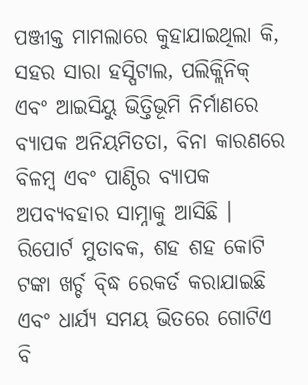ପଞ୍ଜୀକ୍ତ ମାମଲାରେ କୁହାଯାଇଥିଲା କି, ସହର ସାରା ହସ୍ପିଟାଲ, ପଲିକ୍ଲିନିକ୍ ଏବଂ ଆଇସିୟୁ ଭିତ୍ତିଭୂମି ନିର୍ମାଣରେ ବ୍ୟାପକ ଅନିୟମିତତା, ବିନା କାରଣରେ ବିଳମ୍ବ ଏବଂ ପାଣ୍ଠିର ବ୍ୟାପକ ଅପବ୍ୟବହାର ସାମ୍ନାକୁ ଆସିଛି । ରିପୋର୍ଟ ମୁତାବକ, ଶହ ଶହ କୋଟି ଟଙ୍କା ଖର୍ଚ୍ଚ ବ୍ଦ୍ଧି ରେକର୍ଡ କରାଯାଇଛି ଏବଂ ଧାର୍ଯ୍ୟ ସମୟ ଭିତରେ ଗୋଟିଏ ବି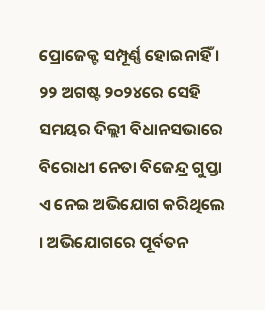ପ୍ରୋଜେକ୍ଟ ସମ୍ପୂର୍ଣ୍ଣ ହୋଇନାହିଁ ।
୨୨ ଅଗଷ୍ଟ ୨୦୨୪ରେ ସେହି ସମୟର ଦିଲ୍ଲୀ ବିଧାନସଭାରେ ବିରୋଧୀ ନେତା ବିଜେନ୍ଦ୍ର ଗୁପ୍ତା ଏ ନେଇ ଅଭିଯୋଗ କରିଥିଲେ । ଅଭିଯୋଗରେ ପୂର୍ବତନ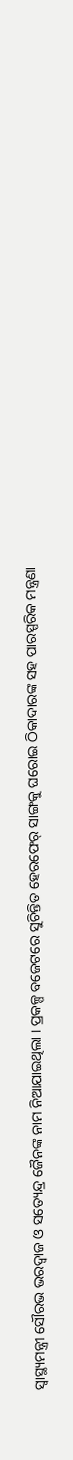ସ୍ବାସ୍ଥ୍ୟମନ୍ତ୍ରୀ ସୌରଭ ଭରଦ୍ବାଜ ଓ ସତ୍ୟେନ୍ଦ୍ର ଜୈନଙ୍କ ନାମ ନିଆଯାଇଥିଲା । ପ୍ରକଳ୍ପ ବଜେଟରେ ସୁଚିନ୍ତିତ ହେରଫେର୍ ସାଙ୍ଗକୁ ଘରୋଇ ଠିକାଦାରଙ୍କ ସହ ପାରସ୍ପରିକ ମନ୍ତ୍ରଣା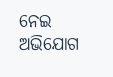ନେଇ ଅଭିଯୋଗ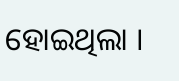ହୋଇଥିଲା ।